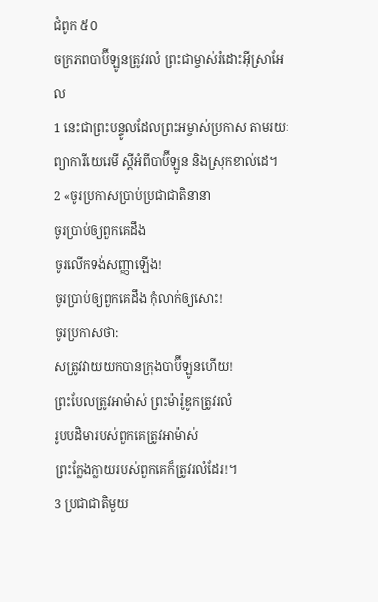ជំពូក ៥០
ចក្រភពបាប៊ីឡូនត្រូវរលំ ព្រះជាម្ចាស់រំដោះអ៊ីស្រាអែល
1 នេះជាព្រះបន្ទូលដែលព្រះអម្ចាស់ប្រកាស តាមរយៈព្យាការីយេរេមី ស្តីអំពីបាប៊ីឡូន និងស្រុកខាល់ដេ។
2 «ចូរប្រកាសប្រាប់ប្រជាជាតិនានា
ចូរប្រាប់ឲ្យពួកគេដឹង
ចូរលើកទង់សញ្ញាឡើង!
ចូរប្រាប់ឲ្យពួកគេដឹង កុំលាក់ឲ្យសោះ!
ចូរប្រកាសថា:
សត្រូវវាយយកបានក្រុងបាប៊ីឡូនហើយ!
ព្រះបែលត្រូវអាម៉ាស់ ព្រះម៉ារ៉ូឌូកត្រូវរលំ
រូបបដិមារបស់ពួកគេត្រូវអាម៉ាស់
ព្រះក្លែងក្លាយរបស់ពួកគេក៏ត្រូវរលំដែរ!។
3 ប្រជាជាតិមួយ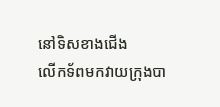នៅទិសខាងជើង
លើកទ័ពមកវាយក្រុងបា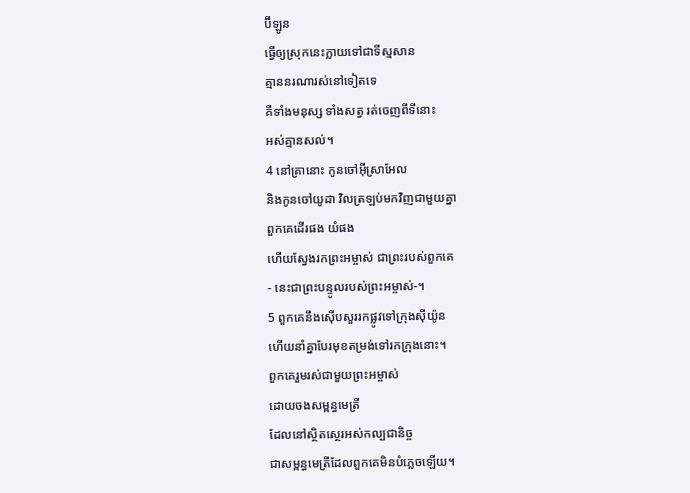ប៊ីឡូន
ធ្វើឲ្យស្រុកនេះក្លាយទៅជាទីស្មសាន
គ្មាននរណារស់នៅទៀតទេ
គឺទាំងមនុស្ស ទាំងសត្វ រត់ចេញពីទីនោះ
អស់គ្មានសល់។
4 នៅគ្រានោះ កូនចៅអ៊ីស្រាអែល
និងកូនចៅយូដា វិលត្រឡប់មកវិញជាមួយគ្នា
ពួកគេដើរផង យំផង
ហើយស្វែងរកព្រះអម្ចាស់ ជាព្រះរបស់ពួកគេ
- នេះជាព្រះបន្ទូលរបស់ព្រះអម្ចាស់-។
5 ពួកគេនឹងស៊ើបសួររកផ្លូវទៅក្រុងស៊ីយ៉ូន
ហើយនាំគ្នាបែរមុខតម្រង់ទៅរកក្រុងនោះ។
ពួកគេរួមរស់ជាមួយព្រះអម្ចាស់
ដោយចងសម្ពន្ធមេត្រី
ដែលនៅស្ថិតស្ថេរអស់កល្បជានិច្ច
ជាសម្ពន្ធមេត្រីដែលពួកគេមិនបំភ្លេចឡើយ។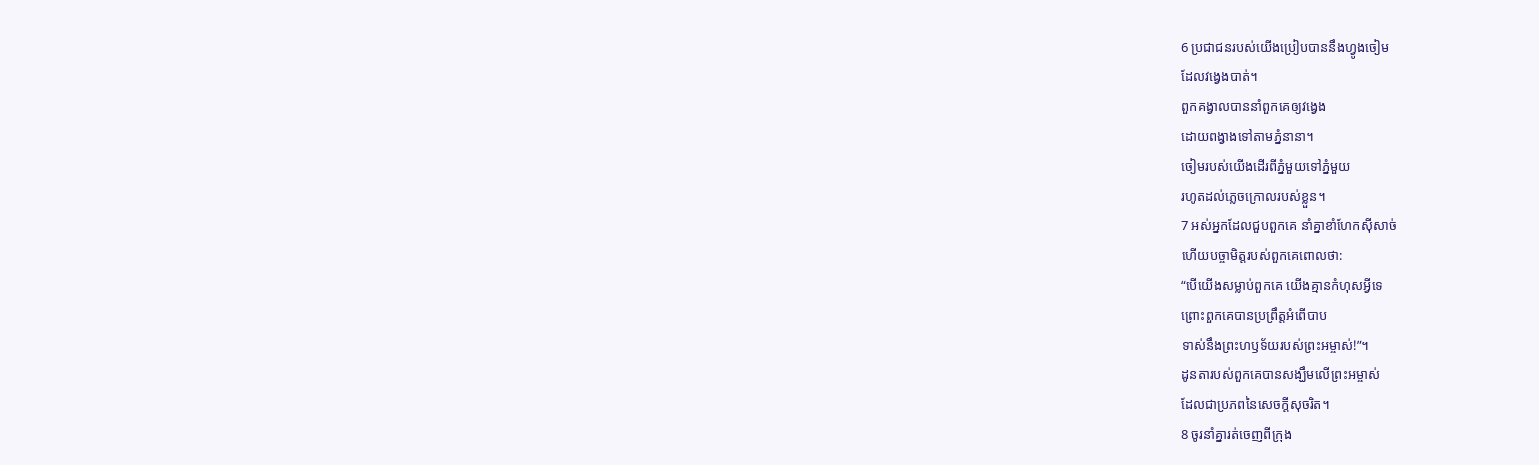6 ប្រជាជនរបស់យើងប្រៀបបាននឹងហ្វូងចៀម
ដែលវង្វេងបាត់។
ពួកគង្វាលបាននាំពួកគេឲ្យវង្វេង
ដោយពង្វាងទៅតាមភ្នំនានា។
ចៀមរបស់យើងដើរពីភ្នំមួយទៅភ្នំមួយ
រហូតដល់ភ្លេចក្រោលរបស់ខ្លួន។
7 អស់អ្នកដែលជួបពួកគេ នាំគ្នាខាំហែកស៊ីសាច់
ហើយបច្ចាមិត្តរបស់ពួកគេពោលថា:
“បើយើងសម្លាប់ពួកគេ យើងគ្មានកំហុសអ្វីទេ
ព្រោះពួកគេបានប្រព្រឹត្តអំពើបាប
ទាស់នឹងព្រះហឫទ័យរបស់ព្រះអម្ចាស់!”។
ដូនតារបស់ពួកគេបានសង្ឃឹមលើព្រះអម្ចាស់
ដែលជាប្រភពនៃសេចក្ដីសុចរិត។
8 ចូរនាំគ្នារត់ចេញពីក្រុង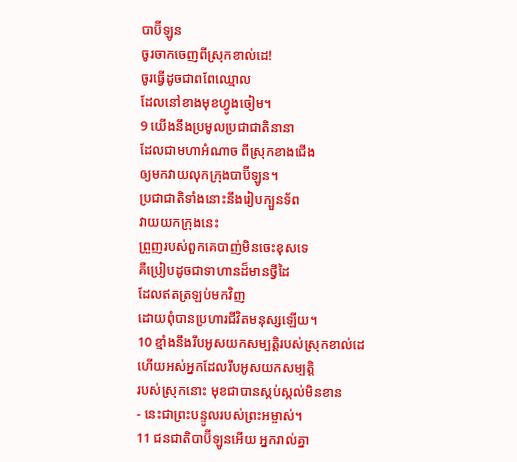បាប៊ីឡូន
ចូរចាកចេញពីស្រុកខាល់ដេ!
ចូរធ្វើដូចជាពពែឈ្មោល
ដែលនៅខាងមុខហ្វូងចៀម។
9 យើងនឹងប្រមូលប្រជាជាតិនានា
ដែលជាមហាអំណាច ពីស្រុកខាងជើង
ឲ្យមកវាយលុកក្រុងបាប៊ីឡូន។
ប្រជាជាតិទាំងនោះនឹងរៀបក្បួនទ័ព
វាយយកក្រុងនេះ
ព្រួញរបស់ពួកគេបាញ់មិនចេះខុសទេ
គឺប្រៀបដូចជាទាហានដ៏មានថ្វីដៃ
ដែលឥតត្រឡប់មកវិញ
ដោយពុំបានប្រហារជីវិតមនុស្សឡើយ។
10 ខ្មាំងនឹងរឹបអូសយកសម្បត្តិរបស់ស្រុកខាល់ដេ
ហើយអស់អ្នកដែលរឹបអូសយកសម្បត្តិ
របស់ស្រុកនោះ មុខជាបានស្កប់ស្កល់មិនខាន
- នេះជាព្រះបន្ទូលរបស់ព្រះអម្ចាស់។
11 ជនជាតិបាប៊ីឡូនអើយ អ្នករាល់គ្នា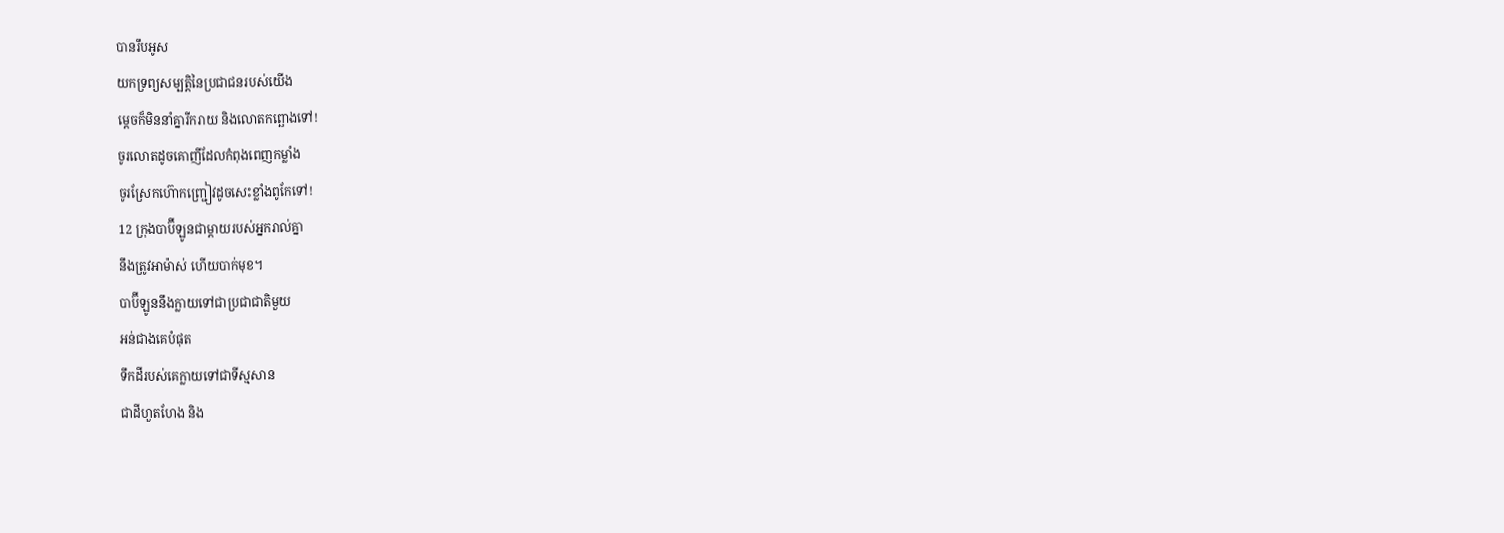បានរឹបអូស
យកទ្រព្យសម្បត្តិនៃប្រជាជនរបស់យើង
ម្ដេចក៏មិននាំគ្នារីករាយ និងលោតកព្ឆោងទៅ!
ចូរលោតដូចគោញីដែលកំពុងពេញកម្លាំង
ចូរស្រែកហ៊ោកញ្ជ្រៀវដូចសេះខ្លាំងពូកែទៅ!
12 ក្រុងបាប៊ីឡូនជាម្ដាយរបស់អ្នករាល់គ្នា
នឹងត្រូវអាម៉ាស់ ហើយបាក់មុខ។
បាប៊ីឡូននឹងក្លាយទៅជាប្រជាជាតិមួយ
អន់ជាងគេបំផុត
ទឹកដីរបស់គេក្លាយទៅជាទីស្មសាន
ជាដីហួតហែង និង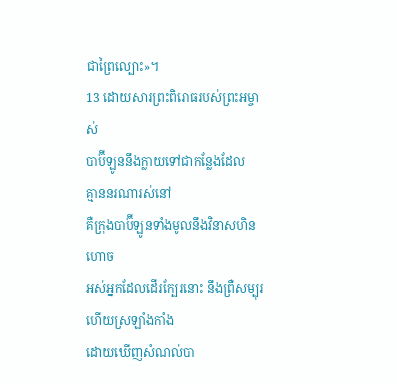ជាព្រៃល្បោះ»។
13 ដោយសារព្រះពិរោធរបស់ព្រះអម្ចាស់
បាប៊ីឡូននឹងក្លាយទៅជាកន្លែងដែល
គ្មាននរណារស់នៅ
គឺក្រុងបាប៊ីឡូនទាំងមូលនឹងវិនាសហិនហោច
អស់អ្នកដែលដើរក្បែរនោះ នឹងព្រឺសម្បុរ
ហើយស្រឡាំងកាំង
ដោយឃើញសំណល់បា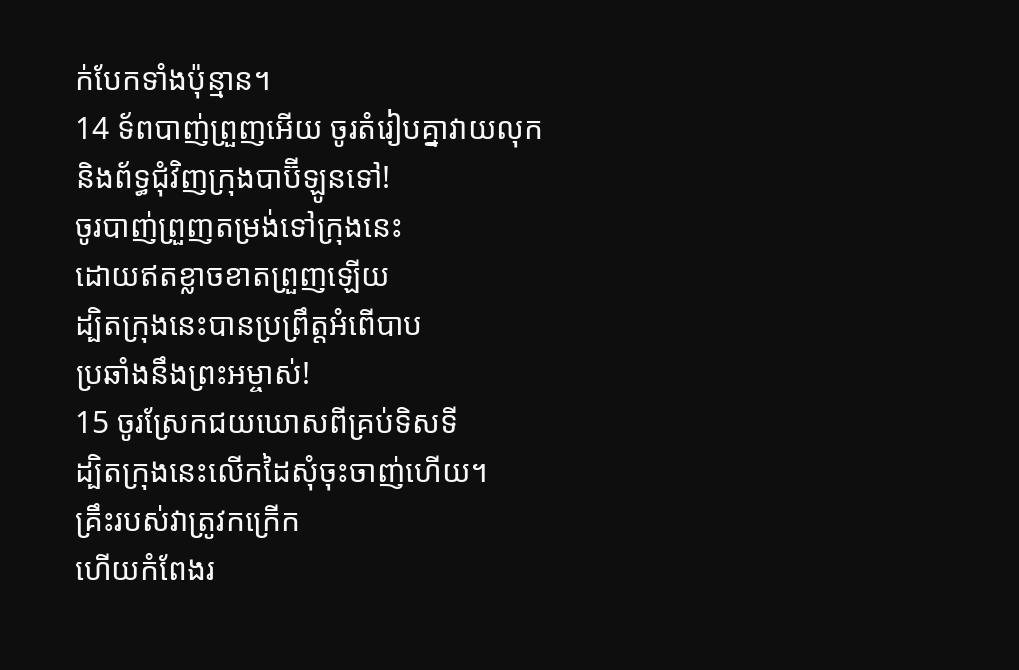ក់បែកទាំងប៉ុន្មាន។
14 ទ័ពបាញ់ព្រួញអើយ ចូរតំរៀបគ្នាវាយលុក
និងព័ទ្ធជុំវិញក្រុងបាប៊ីឡូនទៅ!
ចូរបាញ់ព្រួញតម្រង់ទៅក្រុងនេះ
ដោយឥតខ្លាចខាតព្រួញឡើយ
ដ្បិតក្រុងនេះបានប្រព្រឹត្តអំពើបាប
ប្រឆាំងនឹងព្រះអម្ចាស់!
15 ចូរស្រែកជយឃោសពីគ្រប់ទិសទី
ដ្បិតក្រុងនេះលើកដៃសុំចុះចាញ់ហើយ។
គ្រឹះរបស់វាត្រូវកក្រើក
ហើយកំពែងរ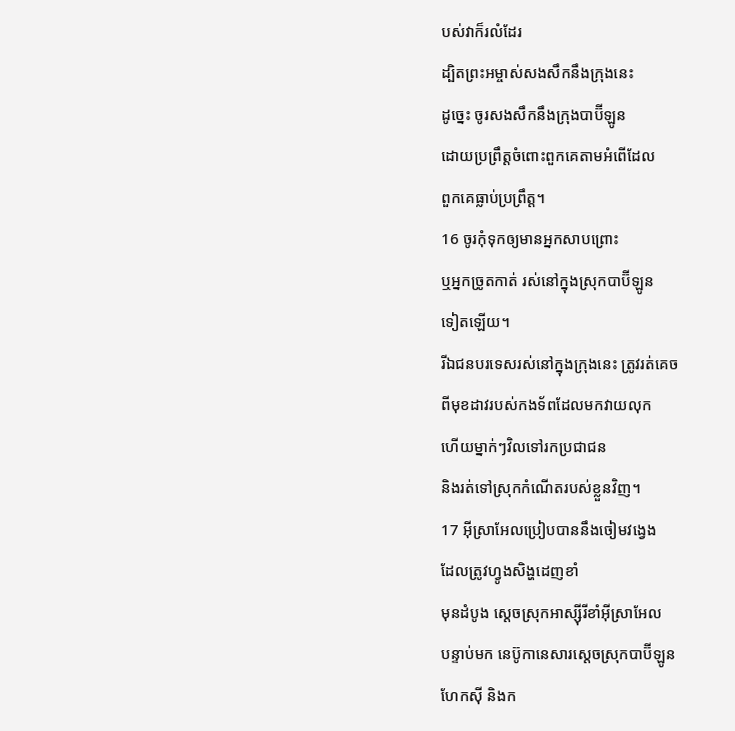បស់វាក៏រលំដែរ
ដ្បិតព្រះអម្ចាស់សងសឹកនឹងក្រុងនេះ
ដូច្នេះ ចូរសងសឹកនឹងក្រុងបាប៊ីឡូន
ដោយប្រព្រឹត្តចំពោះពួកគេតាមអំពើដែល
ពួកគេធ្លាប់ប្រព្រឹត្ត។
16 ចូរកុំទុកឲ្យមានអ្នកសាបព្រោះ
ឬអ្នកច្រូតកាត់ រស់នៅក្នុងស្រុកបាប៊ីឡូន
ទៀតឡើយ។
រីឯជនបរទេសរស់នៅក្នុងក្រុងនេះ ត្រូវរត់គេច
ពីមុខដាវរបស់កងទ័ពដែលមកវាយលុក
ហើយម្នាក់ៗវិលទៅរកប្រជាជន
និងរត់ទៅស្រុកកំណើតរបស់ខ្លួនវិញ។
17 អ៊ីស្រាអែលប្រៀបបាននឹងចៀមវង្វេង
ដែលត្រូវហ្វូងសិង្ហដេញខាំ
មុនដំបូង ស្តេចស្រុកអាស្ស៊ីរីខាំអ៊ីស្រាអែល
បន្ទាប់មក នេប៊ូកានេសារស្តេចស្រុកបាប៊ីឡូន
ហែកស៊ី និងក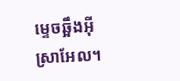ម្ទេចឆ្អឹងអ៊ីស្រាអែល។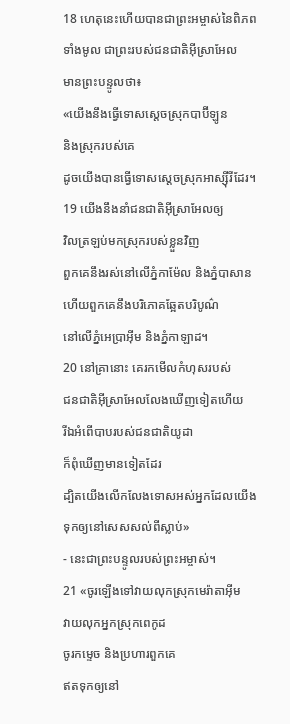18 ហេតុនេះហើយបានជាព្រះអម្ចាស់នៃពិភព
ទាំងមូល ជាព្រះរបស់ជនជាតិអ៊ីស្រាអែល
មានព្រះបន្ទូលថា៖
«យើងនឹងធ្វើទោសស្តេចស្រុកបាប៊ីឡូន
និងស្រុករបស់គេ
ដូចយើងបានធ្វើទោសស្តេចស្រុកអាស្ស៊ីរីដែរ។
19 យើងនឹងនាំជនជាតិអ៊ីស្រាអែលឲ្យ
វិលត្រឡប់មកស្រុករបស់ខ្លួនវិញ
ពួកគេនឹងរស់នៅលើភ្នំកាម៉ែល និងភ្នំបាសាន
ហើយពួកគេនឹងបរិភោគឆ្អែតបរិបូណ៌
នៅលើភ្នំអេប្រាអ៊ីម និងភ្នំកាឡាដ។
20 នៅគ្រានោះ គេរកមើលកំហុសរបស់
ជនជាតិអ៊ីស្រាអែលលែងឃើញទៀតហើយ
រីឯអំពើបាបរបស់ជនជាតិយូដា
ក៏ពុំឃើញមានទៀតដែរ
ដ្បិតយើងលើកលែងទោសអស់អ្នកដែលយើង
ទុកឲ្យនៅសេសសល់ពីស្លាប់»
- នេះជាព្រះបន្ទូលរបស់ព្រះអម្ចាស់។
21 «ចូរឡើងទៅវាយលុកស្រុកមេរ៉ាតាអ៊ីម
វាយលុកអ្នកស្រុកពេកូដ
ចូរកម្ទេច និងប្រហារពួកគេ
ឥតទុកឲ្យនៅ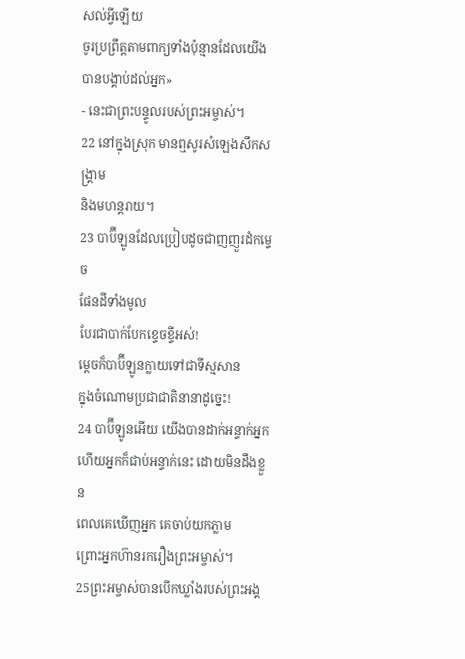សល់អ្វីឡើយ
ចូរប្រព្រឹត្តតាមពាក្យទាំងប៉ុន្មានដែលយើង
បានបង្គាប់ដល់អ្នក»
- នេះជាព្រះបន្ទូលរបស់ព្រះអម្ចាស់។
22 នៅក្នុងស្រុក មានឮសូរសំឡេងសឹកសង្គ្រាម
និងមហន្តរាយ។
23 បាប៊ីឡូនដែលប្រៀបដូចជាញញួរដំកម្ទេច
ផែនដីទាំងមូល
បែរជាបាក់បែកខ្ទេចខ្ទីអស់!
ម្ដេចក៏បាប៊ីឡូនក្លាយទៅជាទីស្មសាន
ក្នុងចំណោមប្រជាជាតិនានាដូច្នេះ!
24 បាប៊ីឡូនអើយ យើងបានដាក់អន្ទាក់អ្នក
ហើយអ្នកក៏ជាប់អន្ទាក់នេះ ដោយមិនដឹងខ្លួន
ពេលគេឃើញអ្នក គេចាប់យកភ្លាម
ព្រោះអ្នកហ៊ានរករឿងព្រះអម្ចាស់។
25ព្រះអម្ចាស់បានបើកឃ្លាំងរបស់ព្រះអង្គ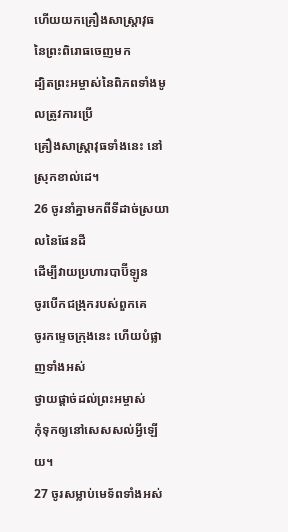ហើយយកគ្រឿងសាស្ត្រាវុធ
នៃព្រះពិរោធចេញមក
ដ្បិតព្រះអម្ចាស់នៃពិភពទាំងមូលត្រូវការប្រើ
គ្រឿងសាស្ត្រាវុធទាំងនេះ នៅស្រុកខាល់ដេ។
26 ចូរនាំគ្នាមកពីទីដាច់ស្រយាលនៃផែនដី
ដើម្បីវាយប្រហារបាប៊ីឡូន
ចូរបើកជង្រុករបស់ពួកគេ
ចូរកម្ទេចក្រុងនេះ ហើយបំផ្លាញទាំងអស់
ថ្វាយផ្ដាច់ដល់ព្រះអម្ចាស់
កុំទុកឲ្យនៅសេសសល់អ្វីឡើយ។
27 ចូរសម្លាប់មេទ័ពទាំងអស់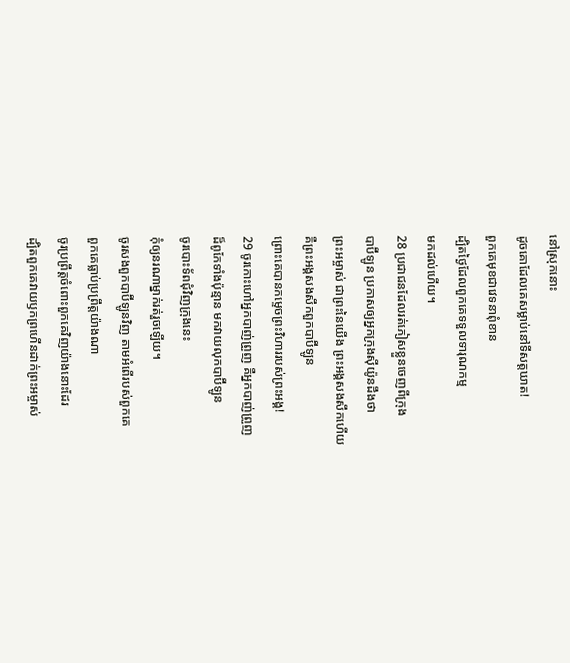នៅស្រុកនោះ
ដូចគោដែលគេសម្លាប់នៅទីសត្តឃាត!
ពួកគេមុខជាវេទនាពុំខាន
ដ្បិតថ្ងៃដែលពួកគេទទួលទារុណកម្ម
មកដល់ហើយ។
28 ប្រជាជនដែលរត់ភៀសខ្លួនចេញពីក្រុង
បាប៊ីឡូន ប្រកាសឲ្យអ្នកក្រុងស៊ីយ៉ូនដឹងថា
ព្រះអម្ចាស់ ជាព្រះនៃយើង ព្រះអង្គសងសឹកហើយ
គឺព្រះអង្គសងសឹកពួកបាប៊ីឡូន
ព្រោះគេបានកម្ទេចព្រះវិហាររបស់ព្រះអង្គ!
29 ចូរកោះហៅអ្នកបាញ់ព្រួញ គឺអ្នកបាញ់ព្រួញ
ដ៏ពូកែទាំងប៉ុន្មាន មកវាយលុកបាប៊ីឡូន
ចូរបោះទ័ពជុំវិញក្រុងនេះ
កុំឲ្យនរណាម្នាក់រត់រួចឡើយ។
ចូរសងពួកបាប៊ីឡូនវិញ តាមអំពើរបស់ពួកគេ
ពួកគេធ្លាប់ប្រព្រឹត្តយ៉ាងណា
ចូរប្រព្រឹត្តចំពោះពួកគេវិញយ៉ាងនោះដែរ
ដ្បិតពួកគេវាយឫកព្រហើនដាក់ព្រះអម្ចាស់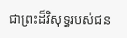ជាព្រះដ៏វិសុទ្ធរបស់ជន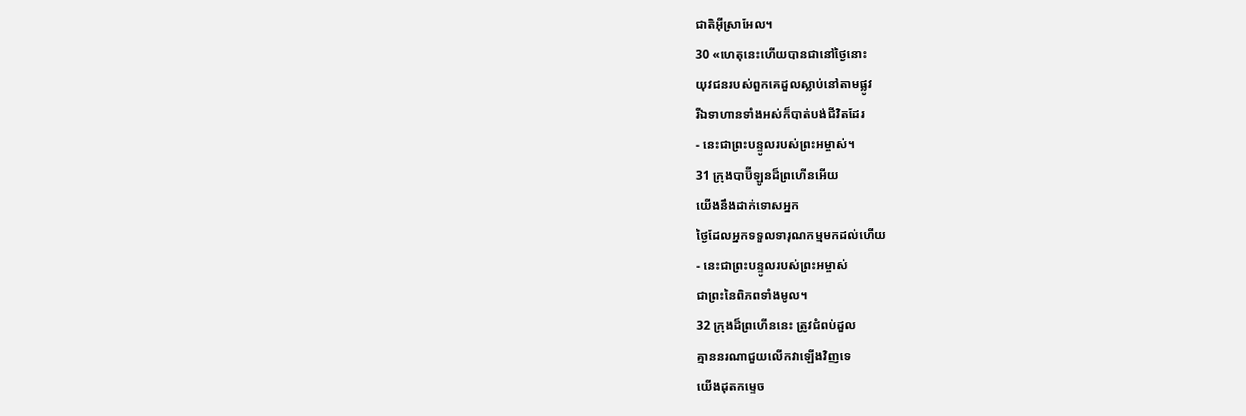ជាតិអ៊ីស្រាអែល។
30 «ហេតុនេះហើយបានជានៅថ្ងៃនោះ
យុវជនរបស់ពួកគេដួលស្លាប់នៅតាមផ្លូវ
រីឯទាហានទាំងអស់ក៏បាត់បង់ជីវិតដែរ
- នេះជាព្រះបន្ទូលរបស់ព្រះអម្ចាស់។
31 ក្រុងបាប៊ីឡូនដ៏ព្រហើនអើយ
យើងនឹងដាក់ទោសអ្នក
ថ្ងៃដែលអ្នកទទួលទារុណកម្មមកដល់ហើយ
- នេះជាព្រះបន្ទូលរបស់ព្រះអម្ចាស់
ជាព្រះនៃពិភពទាំងមូល។
32 ក្រុងដ៏ព្រហើននេះ ត្រូវជំពប់ដួល
គ្មាននរណាជួយលើកវាឡើងវិញទេ
យើងដុតកម្ទេច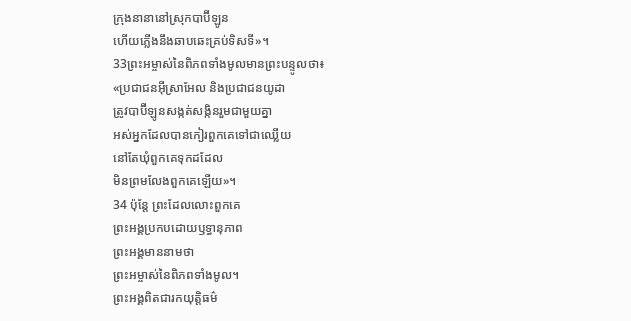ក្រុងនានានៅស្រុកបាប៊ីឡូន
ហើយភ្លើងនឹងឆាបឆេះគ្រប់ទិសទី»។
33ព្រះអម្ចាស់នៃពិភពទាំងមូលមានព្រះបន្ទូលថា៖
«ប្រជាជនអ៊ីស្រាអែល និងប្រជាជនយូដា
ត្រូវបាប៊ីឡូនសង្កត់សង្កិនរួមជាមួយគ្នា
អស់អ្នកដែលបានកៀរពួកគេទៅជាឈ្លើយ
នៅតែឃុំពួកគេទុកដដែល
មិនព្រមលែងពួកគេឡើយ»។
34 ប៉ុន្តែ ព្រះដែលលោះពួកគេ
ព្រះអង្គប្រកបដោយឫទ្ធានុភាព
ព្រះអង្គមាននាមថា
ព្រះអម្ចាស់នៃពិភពទាំងមូល។
ព្រះអង្គពិតជារកយុត្តិធម៌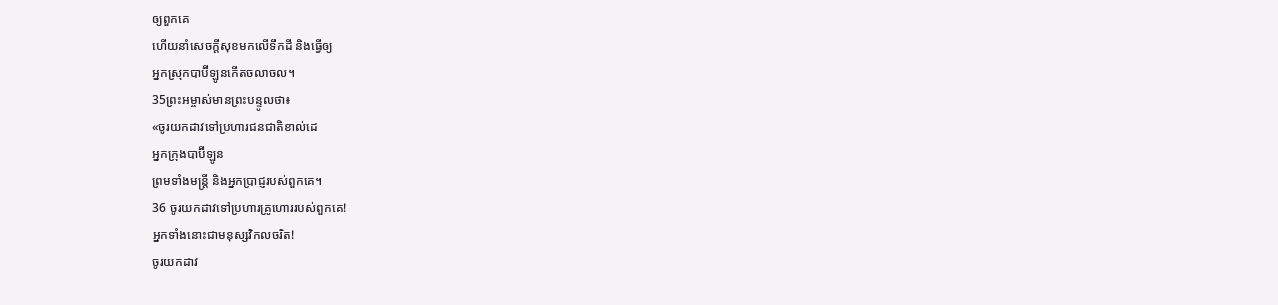ឲ្យពួកគេ
ហើយនាំសេចក្ដីសុខមកលើទឹកដី និងធ្វើឲ្យ
អ្នកស្រុកបាប៊ីឡូនកើតចលាចល។
35ព្រះអម្ចាស់មានព្រះបន្ទូលថា៖
«ចូរយកដាវទៅប្រហារជនជាតិខាល់ដេ
អ្នកក្រុងបាប៊ីឡូន
ព្រមទាំងមន្ត្រី និងអ្នកប្រាជ្ញរបស់ពួកគេ។
36 ចូរយកដាវទៅប្រហារគ្រូហោររបស់ពួកគេ!
អ្នកទាំងនោះជាមនុស្សវិកលចរិត!
ចូរយកដាវ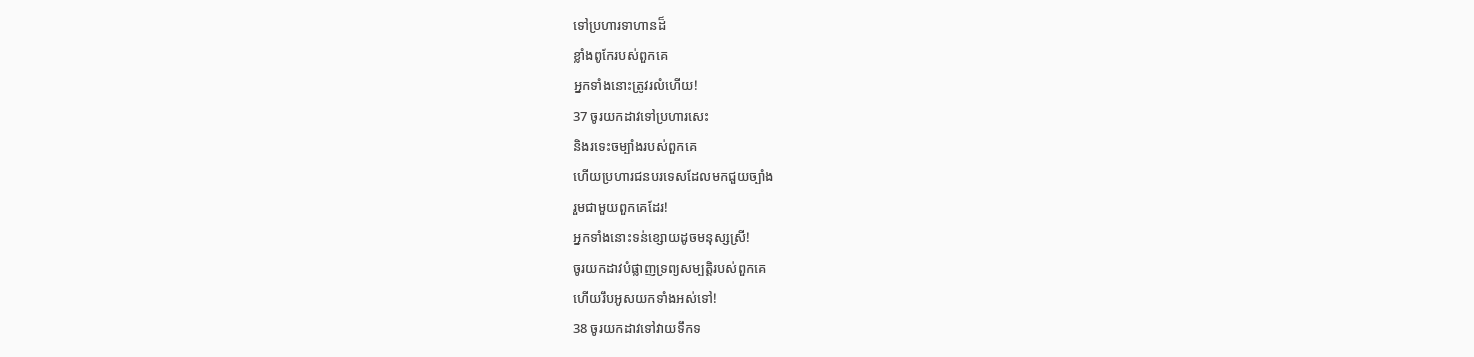ទៅប្រហារទាហានដ៏
ខ្លាំងពូកែរបស់ពួកគេ
អ្នកទាំងនោះត្រូវរលំហើយ!
37 ចូរយកដាវទៅប្រហារសេះ
និងរទេះចម្បាំងរបស់ពួកគេ
ហើយប្រហារជនបរទេសដែលមកជួយច្បាំង
រួមជាមួយពួកគេដែរ!
អ្នកទាំងនោះទន់ខ្សោយដូចមនុស្សស្រី!
ចូរយកដាវបំផ្លាញទ្រព្យសម្បត្តិរបស់ពួកគេ
ហើយរឹបអូសយកទាំងអស់ទៅ!
38 ចូរយកដាវទៅវាយទឹកទ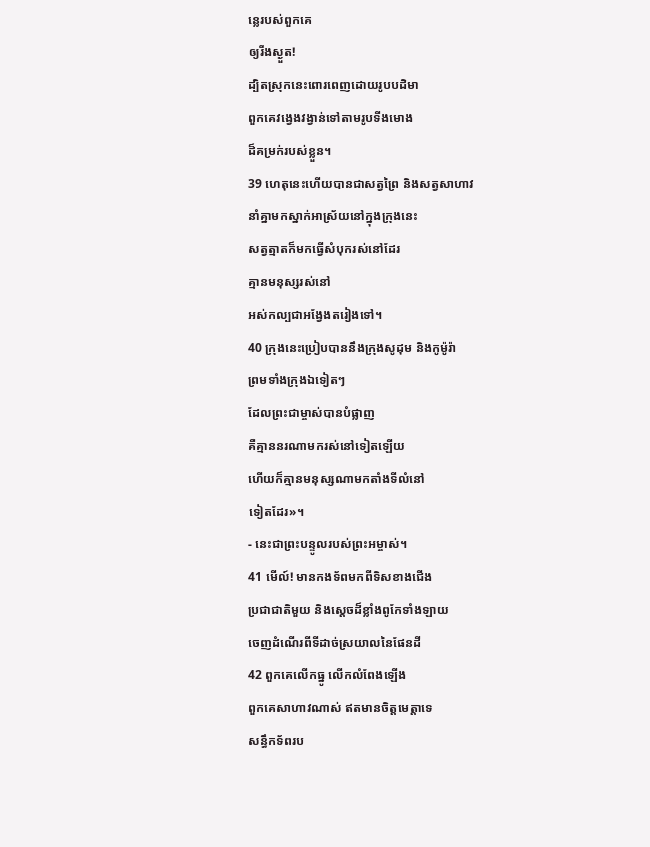ន្លេរបស់ពួកគេ
ឲ្យរីងស្ងួត!
ដ្បិតស្រុកនេះពោរពេញដោយរូបបដិមា
ពួកគេវង្វេងវង្វាន់ទៅតាមរូបទីងមោង
ដ៏គម្រក់របស់ខ្លួន។
39 ហេតុនេះហើយបានជាសត្វព្រៃ និងសត្វសាហាវ
នាំគ្នាមកស្នាក់អាស្រ័យនៅក្នុងក្រុងនេះ
សត្វត្មាតក៏មកធ្វើសំបុករស់នៅដែរ
គ្មានមនុស្សរស់នៅ
អស់កល្បជាអង្វែងតរៀងទៅ។
40 ក្រុងនេះប្រៀបបាននឹងក្រុងសូដុម និងកូម៉ូរ៉ា
ព្រមទាំងក្រុងឯទៀតៗ
ដែលព្រះជាម្ចាស់បានបំផ្លាញ
គឺគ្មាននរណាមករស់នៅទៀតឡើយ
ហើយក៏គ្មានមនុស្សណាមកតាំងទីលំនៅ
ទៀតដែរ»។
- នេះជាព្រះបន្ទូលរបស់ព្រះអម្ចាស់។
41 មើល៍! មានកងទ័ពមកពីទិសខាងជើង
ប្រជាជាតិមួយ និងស្តេចដ៏ខ្លាំងពូកែទាំងឡាយ
ចេញដំណើរពីទីដាច់ស្រយាលនៃផែនដី
42 ពួកគេលើកធ្នូ លើកលំពែងឡើង
ពួកគេសាហាវណាស់ ឥតមានចិត្តមេត្តាទេ
សន្ធឹកទ័ពរប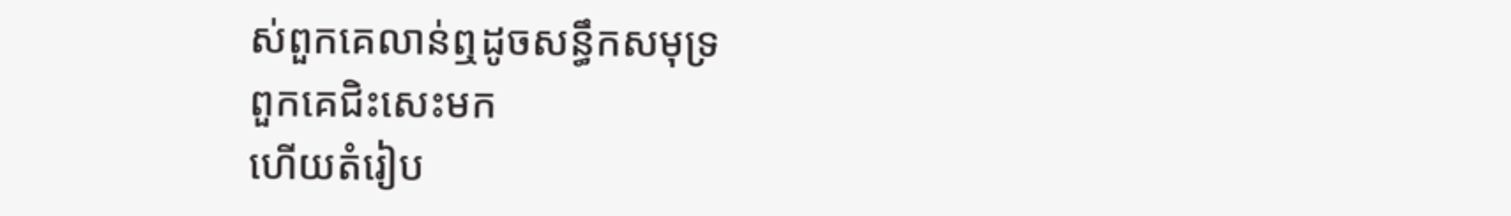ស់ពួកគេលាន់ឮដូចសន្ធឹកសមុទ្រ
ពួកគេជិះសេះមក
ហើយតំរៀប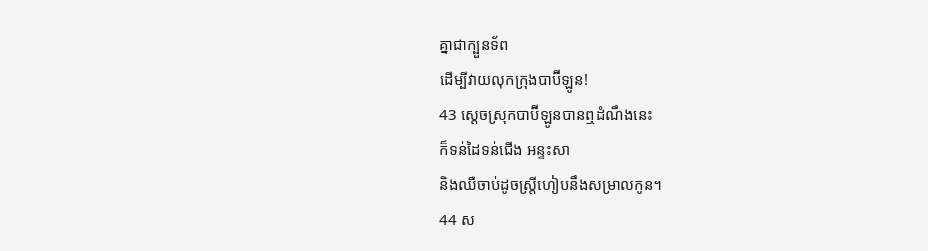គ្នាជាក្បួនទ័ព
ដើម្បីវាយលុកក្រុងបាប៊ីឡូន!
43 ស្តេចស្រុកបាប៊ីឡូនបានឮដំណឹងនេះ
ក៏ទន់ដៃទន់ជើង អន្ទះសា
និងឈឺចាប់ដូចស្ត្រីហៀបនឹងសម្រាលកូន។
44 ស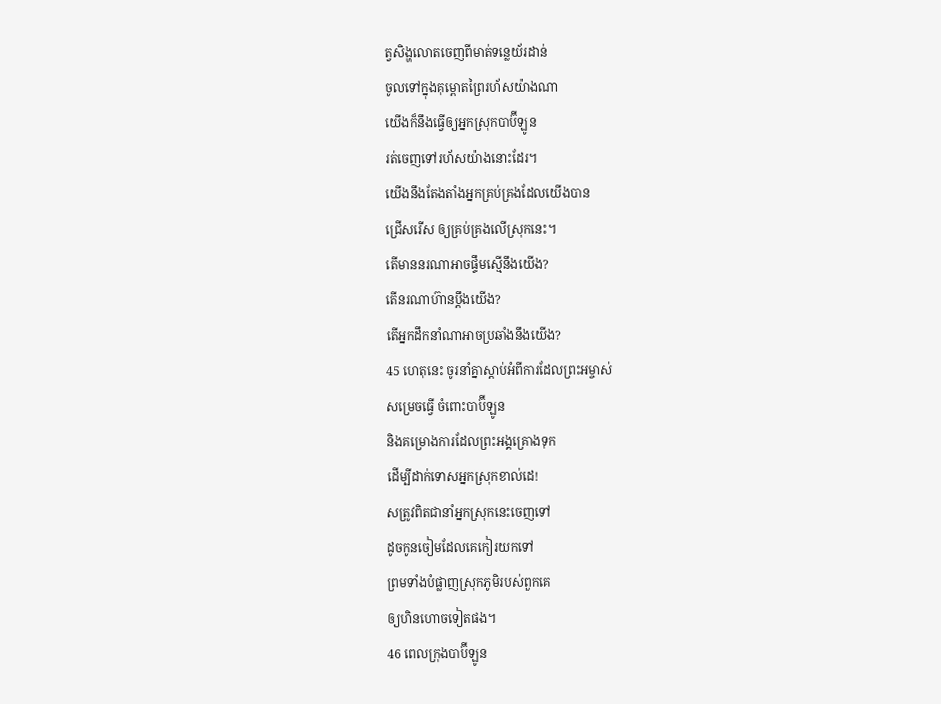ត្វសិង្ហលោតចេញពីមាត់ទន្លេយ័រដាន់
ចូលទៅក្នុងគុម្ពោតព្រៃរហ័សយ៉ាងណា
យើងក៏នឹងធ្វើឲ្យអ្នកស្រុកបាប៊ីឡូន
រត់ចេញទៅរហ័សយ៉ាងនោះដែរ។
យើងនឹងតែងតាំងអ្នកគ្រប់គ្រងដែលយើងបាន
ជ្រើសរើស ឲ្យគ្រប់គ្រងលើស្រុកនេះ។
តើមាននរណាអាចផ្ទឹមស្មើនឹងយើង?
តើនរណាហ៊ានប្ដឹងយើង?
តើអ្នកដឹកនាំណាអាចប្រឆាំងនឹងយើង?
45 ហេតុនេះ ចូរនាំគ្នាស្ដាប់អំពីការដែលព្រះអម្ចាស់
សម្រេចធ្វើ ចំពោះបាប៊ីឡូន
និងគម្រោងការដែលព្រះអង្គគ្រោងទុក
ដើម្បីដាក់ទោសអ្នកស្រុកខាល់ដេ!
សត្រូវពិតជានាំអ្នកស្រុកនេះចេញទៅ
ដូចកូនចៀមដែលគេកៀរយកទៅ
ព្រមទាំងបំផ្លាញស្រុកភូមិរបស់ពួកគេ
ឲ្យហិនហោចទៀតផង។
46 ពេលក្រុងបាប៊ីឡូន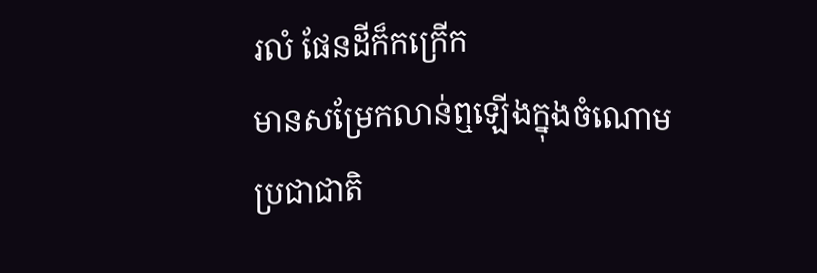រលំ ផែនដីក៏កក្រើក
មានសម្រែកលាន់ឮឡើងក្នុងចំណោម
ប្រជាជាតិ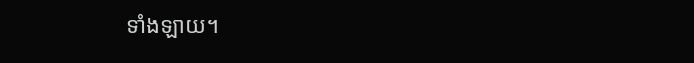ទាំងឡាយ។